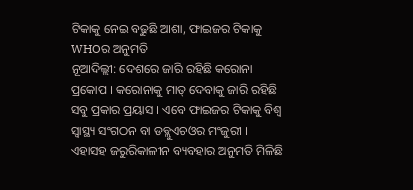ଟିକାକୁ ନେଇ ବଢୁଛି ଆଶା, ଫାଇଜର ଟିକାକୁ WHOର ଅନୁମତି
ନୂଆଦିଲ୍ଲୀ: ଦେଶରେ ଜାରି ରହିଛି କରୋନା ପ୍ରକୋପ । କରୋନାକୁ ମାତ୍ ଦେବାକୁ ଜାରି ରହିଛି ସବୁ ପ୍ରକାର ପ୍ରୟାସ । ଏବେ ଫାଇଜର ଟିକାକୁ ବିଶ୍ୱ ସ୍ୱାସ୍ଥ୍ୟ ସଂଗଠନ ବା ଡବ୍ଲୁଏଚଓର ମଂଜୁରୀ । ଏହାସହ ଜରୁରିକାଳୀନ ବ୍ୟବହାର ଅନୁମତି ମିଳିଛି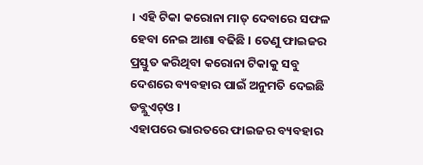। ଏହି ଟିକା କରୋନା ମାତ୍ ଦେବାରେ ସଫଳ ହେବା ନେଇ ଆଶା ବଢିଛି । ତେଣୁ ଫାଇଜର ପ୍ରସ୍ତୁତ କରିଥିବା କରୋନା ଟିକାକୁ ସବୁ ଦେଶରେ ବ୍ୟବହାର ପାଇଁ ଅନୁମତି ଦେଇଛି ଡବ୍ଲୁଏଚ୍ଓ ।
ଏହାପରେ ଭାରତରେ ଫାଇଜର ବ୍ୟବହାର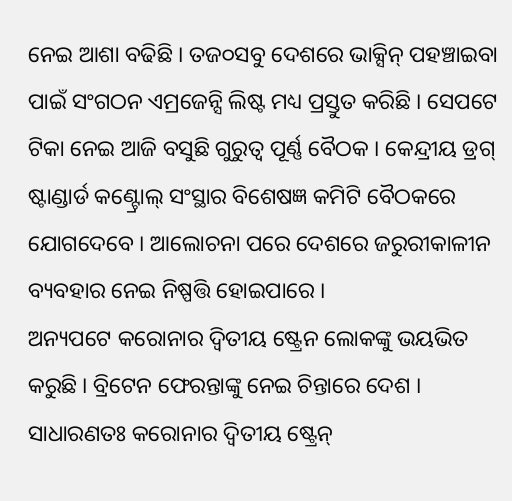ନେଇ ଆଶା ବଢିଛି । ତଜ୦ସବୁ ଦେଶରେ ଭାକ୍ସିନ୍ ପହଞ୍ଚାଇବା ପାଇଁ ସଂଗଠନ ଏମ୍ରଜେନ୍ସି ଲିଷ୍ଟ ମଧ୍ୟ ପ୍ରସ୍ତୁତ କରିଛି । ସେପଟେ ଟିକା ନେଇ ଆଜି ବସୁଛି ଗୁରୁତ୍ୱ ପୂର୍ଣ୍ଣ ବୈଠକ । କେନ୍ଦ୍ରୀୟ ଡ୍ରଗ୍ ଷ୍ଟାଣ୍ଡାର୍ଡ କଣ୍ଟ୍ରୋଲ୍ ସଂସ୍ଥାର ବିଶେଷଜ୍ଞ କମିଟି ବୈଠକରେ ଯୋଗଦେବେ । ଆଲୋଚନା ପରେ ଦେଶରେ ଜରୁରୀକାଳୀନ ବ୍ୟବହାର ନେଇ ନିଷ୍ପତ୍ତି ହୋଇପାରେ ।
ଅନ୍ୟପଟେ କରୋନାର ଦ୍ୱିତୀୟ ଷ୍ଟ୍ରେନ ଲୋକଙ୍କୁ ଭୟଭିତ କରୁଛି । ବ୍ରିଟେନ ଫେରନ୍ତାଙ୍କୁ ନେଇ ଚିନ୍ତାରେ ଦେଶ । ସାଧାରଣତଃ କରୋନାର ଦ୍ୱିତୀୟ ଷ୍ଟ୍ରେନ୍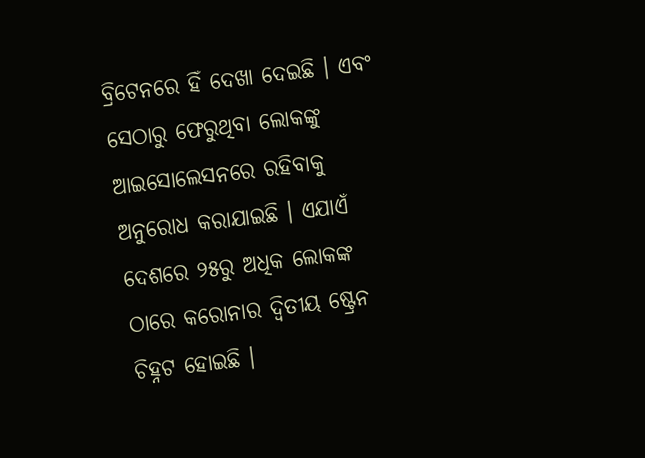ବ୍ରିଟେନରେ ହିଁ ଦେଖା ଦେଇଛି । ଏବଂ ସେଠାରୁ ଫେରୁଥିବା ଲୋକଙ୍କୁ ଆଇସୋଲେସନରେ ରହିବାକୁ ଅନୁରୋଧ କରାଯାଇଛି । ଏଯାଏଁ ଦେଶରେ ୨୫ରୁ ଅଧିକ ଲୋକଙ୍କ ଠାରେ କରୋନାର ଦ୍ୱିତୀୟ ଷ୍ଟ୍ରେନ ଚିହ୍ନଟ ହୋଇଛି ।